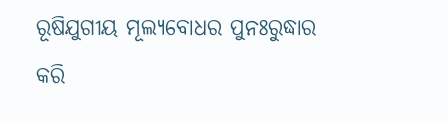ରୂଷିଯୁଗୀୟ ମୂଲ୍ୟବୋଧର ପୁନଃରୁଦ୍ଧାର କରି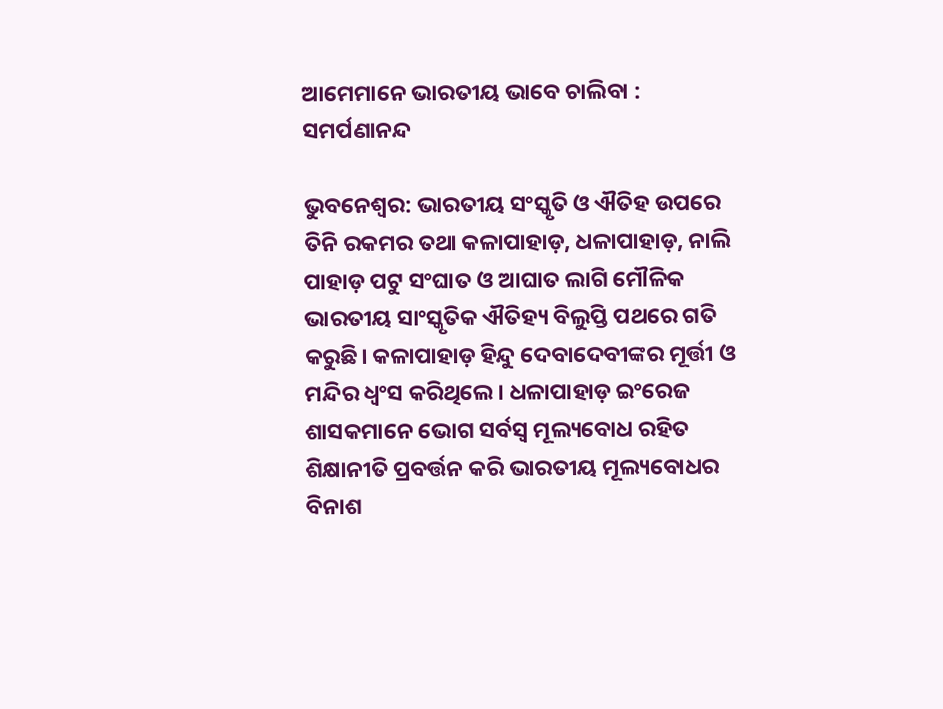ଆମେମାନେ ଭାରତୀୟ ଭାବେ ଚାଲିବା : ସମର୍ପଣାନନ୍ଦ

ଭୁବନେଶ୍ୱର: ଭାରତୀୟ ସଂସ୍କୃତି ଓ ଐତିହ ଉପରେ ତିନି ରକମର ତଥା କଳାପାହାଡ଼, ଧଳାପାହାଡ଼, ନାଲି ପାହାଡ଼ ପଟୁ ସଂଘାତ ଓ ଆଘାତ ଲାଗି ମୌଳିକ ଭାରତୀୟ ସାଂସ୍କୃତିକ ଐତିହ୍ୟ ବିଲୁପ୍ତି ପଥରେ ଗତି କରୁଛି। କଳାପାହାଡ଼ ହିନ୍ଦୁ ଦେବାଦେବୀଙ୍କର ମୂର୍ତ୍ତୀ ଓ ମନ୍ଦିର ଧ୍ୱଂସ କରିଥିଲେ। ଧଳାପାହାଡ଼ ଇଂରେଜ ଶାସକମାନେ ଭୋଗ ସର୍ବସ୍ୱ ମୂଲ୍ୟବୋଧ ରହିତ ଶିକ୍ଷାନୀତି ପ୍ରବର୍ତ୍ତନ କରି ଭାରତୀୟ ମୂଲ୍ୟବୋଧର ବିନାଶ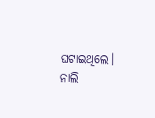ଘଟାଇଥିଲେ। ନାଲି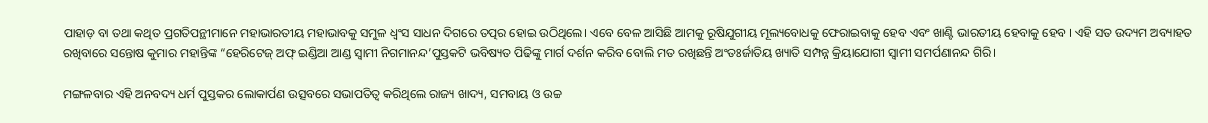ପାହାଡ଼ ବା ତଥା କଥିତ ପ୍ରଗତିପନ୍ଥୀମାନେ ମହାଭାରତୀୟ ମହାଭାବକୁ ସମୁଳ ଧ୍ୱଂସ ସାଧନ ଦିଗରେ ତତ୍ପର ହୋଇ ଉଠିଥିଲେ। ଏବେ ବେଳ ଆସିଛି ଆମକୁ ରୂଷିଯୁଗୀୟ ମୂଲ୍ୟବୋଧକୁ ଫେରାଇବାକୁ ହେବ ଏବଂ ଖାଣ୍ଟି ଭାରତୀୟ ହେବାକୁ ହେବ । ଏହି ସତ ଉଦ୍ୟମ ଅବ୍ୟାହତ ରଖିବାରେ ସନ୍ତୋଷ କୁମାର ମହାନ୍ତିଙ୍କ “ହେରିଟେଜ୍‍ ଅଫ୍‍ ଇଣ୍ଡିଆ ଆଣ୍ଡ ସ୍ୱାମୀ ନିଗମାନନ୍ଦ’ପୁସ୍ତକଟି ଭବିଷ୍ୟତ ପିଢିଙ୍କୁ ମାର୍ଗ ଦର୍ଶନ କରିବ ବୋଲି ମତ ରଖିଛନ୍ତି ଅଂତଃର୍ଜାତିୟ ଖ୍ୟାତି ସମ୍ପନ୍ନ କ୍ରିୟାଯୋଗୀ ସ୍ୱାମୀ ସମର୍ପଣାନନ୍ଦ ଗିରି।

ମଙ୍ଗଳବାର ଏହି ଅନବଦ୍ୟ ଧର୍ମ ପୁସ୍ତକର ଲୋକାର୍ପଣ ଉତ୍ସବରେ ସଭାପତିତ୍ୱ କରିଥିଲେ ରାଜ୍ୟ ଖାଦ୍ୟ, ସମବାୟ ଓ ଉଚ୍ଚ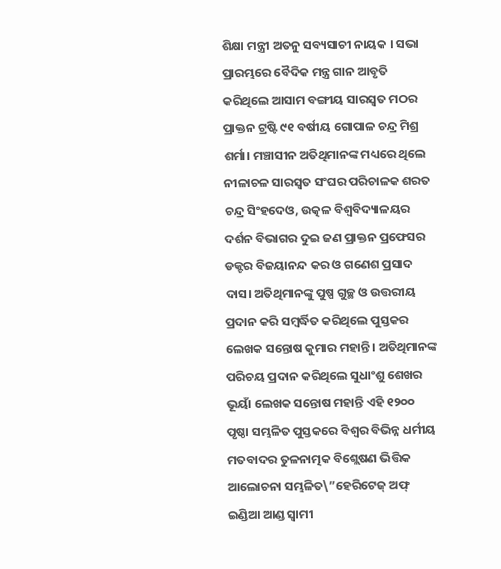ଶିକ୍ଷା ମନ୍ତ୍ରୀ ଅତନୁ ସବ୍ୟସାଚୀ ନାୟକ । ସଭା ପ୍ରାରମ୍ଭରେ ବୈଦିକ ମନ୍ତ୍ର ଗାନ ଆବୃତି କରିଥିଲେ ଆସାମ ବଙ୍ଗୀୟ ସାରସ୍ୱତ ମଠର ପ୍ରାକ୍ତନ ଟ୍ରଷ୍ଟି ୯୧ ବର୍ଷୀୟ ଗୋପାଳ ଚନ୍ଦ୍ର ମିଶ୍ର ଶର୍ମା। ମଞ୍ଚାସୀନ ଅତିଥିମାନଙ୍କ ମଧ୍ୟରେ ଥିଲେ ନୀଳାଚଳ ସାରସ୍ୱତ ସଂଘର ପରିଚାଳକ ଶରତ ଚନ୍ଦ୍ର ସିଂହଦେଓ, ଉତ୍କଳ ବିଶ୍ୱବିଦ୍ୟାଳୟର ଦର୍ଶନ ବିଭାଗର ଦୁଇ ଜଣ ପ୍ରାକ୍ତନ ପ୍ରଫେସର ଡକ୍ଟର ବିଜୟାନନ୍ଦ କର ଓ ଗଣେଶ ପ୍ରସାଦ ଦାସ। ଅତିଥିମାନଙ୍କୁ ପୁଷ୍ପ ଗୁଚ୍ଛ ଓ ଉତ୍ତରୀୟ ପ୍ରଦାନ କରି ସମ୍ବର୍ଦ୍ଧିତ କରିଥିଲେ ପୁସ୍ତକର ଲେଖକ ସନ୍ତୋଷ କୁମାର ମହାନ୍ତି । ଅତିଥିମାନଙ୍କ ପରିଚୟ ପ୍ରଦାନ କରିଥିଲେ ସୁଧାଂଶୁ ଶେଖର ଭୂୟାଁ ଲେଖକ ସନ୍ତୋଷ ମହାନ୍ତି ଏହି ୧୨୦୦ ପୃଷ୍ଠା ସମ୍ଭଳିତ ପୁସ୍ତକରେ ବିଶ୍ୱର ବିଭିନ୍ନ ଧର୍ମୀୟ ମତବାଦର ତୁଳନାତ୍ମକ ବିଶ୍ଲେଷଣ ଭିତ୍ତିକ ଆଲୋଚନା ସମ୍ଭଳିତ\”ହେରିଟେଜ୍‍ ଅଫ୍‍ ଇଣ୍ଡିଆ ଆଣ୍ଡ ସ୍ୱାମୀ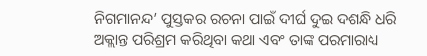ନିଗମାନନ୍ଦ’ ପୁସ୍ତକର ରଚନା ପାଇଁ ଦୀର୍ଘ ଦୁଇ ଦଶନ୍ଧି ଧରି ଅକ୍ଲାନ୍ତ ପରିଶ୍ରମ କରିଥିବା କଥା ଏବଂ ତାଙ୍କ ପରମାରାଧ୍ୟ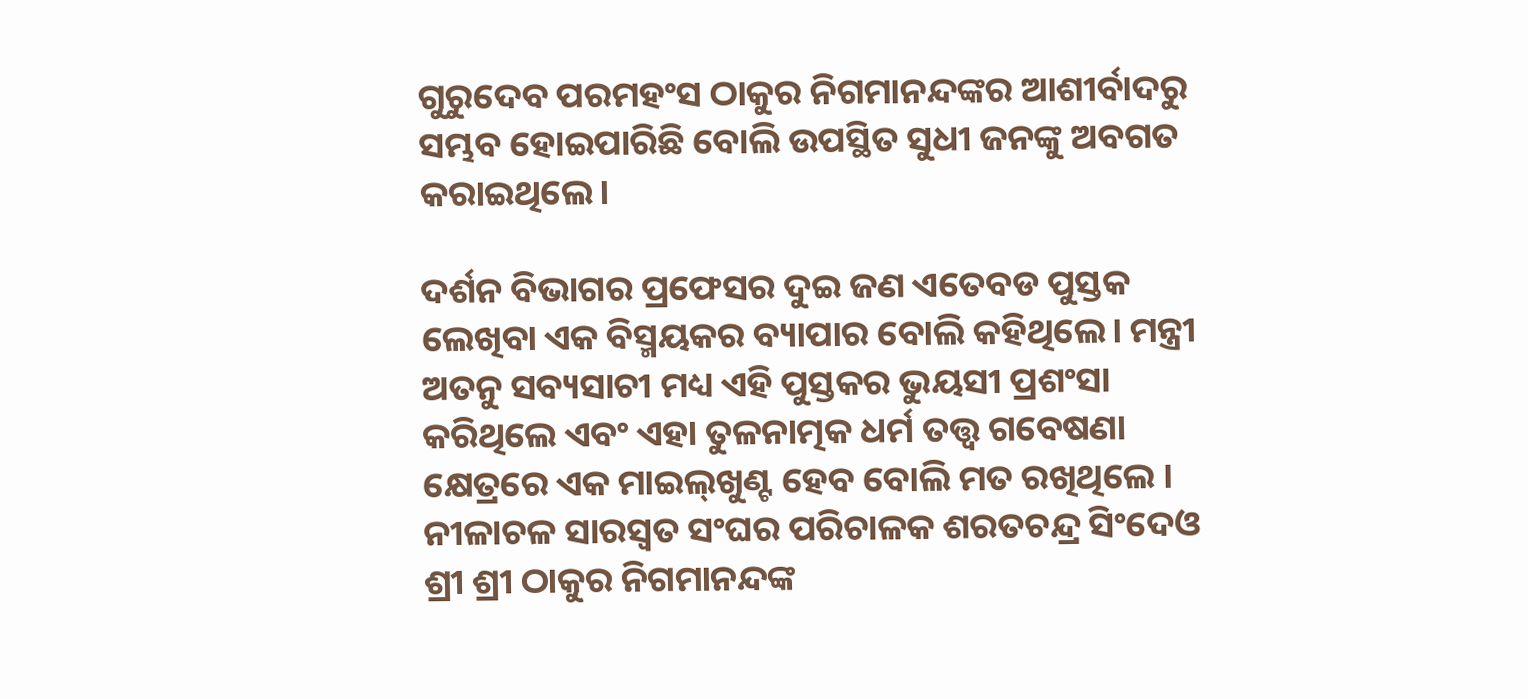ଗୁରୁଦେବ ପରମହଂସ ଠାକୁର ନିଗମାନନ୍ଦଙ୍କର ଆଶୀର୍ବାଦରୁ ସମ୍ଭବ ହୋଇପାରିଛି ବୋଲି ଉପସ୍ଥିତ ସୁଧୀ ଜନଙ୍କୁ ଅବଗତ କରାଇଥିଲେ।

ଦର୍ଶନ ବିଭାଗର ପ୍ରଫେସର ଦୁଇ ଜଣ ଏତେବଡ ପୁସ୍ତକ ଲେଖିବା ଏକ ବିସ୍ମୟକର ବ୍ୟାପାର ବୋଲି କହିଥିଲେ। ମନ୍ତ୍ରୀ ଅତନୁ ସବ୍ୟସାଚୀ ମଧ୍ୟ ଏହି ପୁସ୍ତକର ଭୁୟସୀ ପ୍ରଶଂସା କରିଥିଲେ ଏବଂ ଏହା ତୁଳନାତ୍ମକ ଧର୍ମ ତତ୍ତ୍ୱ ଗବେଷଣା କ୍ଷେତ୍ରରେ ଏକ ମାଇଲ୍‍ଖୁଣ୍ଟ ହେବ ବୋଲି ମତ ରଖିଥିଲେ । ନୀଳାଚଳ ସାରସ୍ୱତ ସଂଘର ପରିଚାଳକ ଶରତଚନ୍ଦ୍ର ସିଂଦେଓ ଶ୍ରୀ ଶ୍ରୀ ଠାକୁର ନିଗମାନନ୍ଦଙ୍କ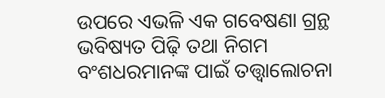ଉପରେ ଏଭଳି ଏକ ଗବେଷଣା ଗ୍ରନ୍ଥ ଭବିଷ୍ୟତ ପିଢ଼ି ତଥା ନିଗମ ବଂଶଧରମାନଙ୍କ ପାଇଁ ତତ୍ତ୍ୱାଲୋଚନା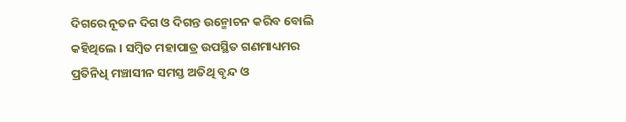ଦିଗରେ ନୂତନ ଦିଗ ଓ ଦିଗନ୍ତ ଉନ୍ମୋଚନ କରିବ ବୋଲି କହିଥିଲେ । ସମ୍ବିତ ମହାପାତ୍ର ଉପସ୍ଥିତ ଗଣମାଧ୍ୟମର ପ୍ରତିନିଧି ମଞ୍ଚାସୀନ ସମସ୍ତ ଅତିଥି ବୃନ୍ଦ ଓ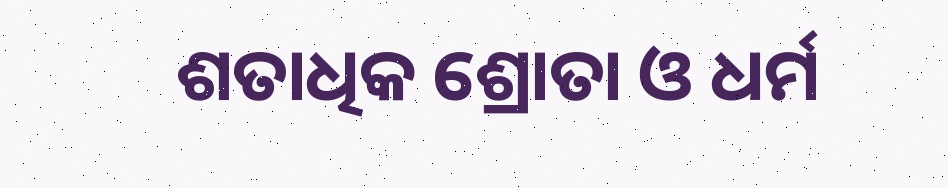ଶତାଧିକ ଶ୍ରୋତା ଓ ଧର୍ମ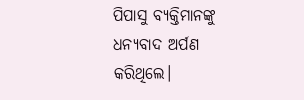ପିପାସୁ ବ୍ୟକ୍ତିମାନଙ୍କୁ ଧନ୍ୟବାଦ ଅର୍ପଣ କରିଥିଲେ।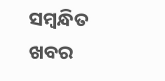ସମ୍ବନ୍ଧିତ ଖବର